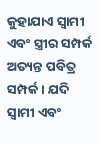କୁହାଯାଏ ସ୍ୱାମୀ ଏବଂ ସ୍ତ୍ରୀର ସମ୍ପର୍କ ଅତ୍ୟନ୍ତ ପବିତ୍ର ସମ୍ପର୍କ । ଯଦି ସ୍ୱାମୀ ଏବଂ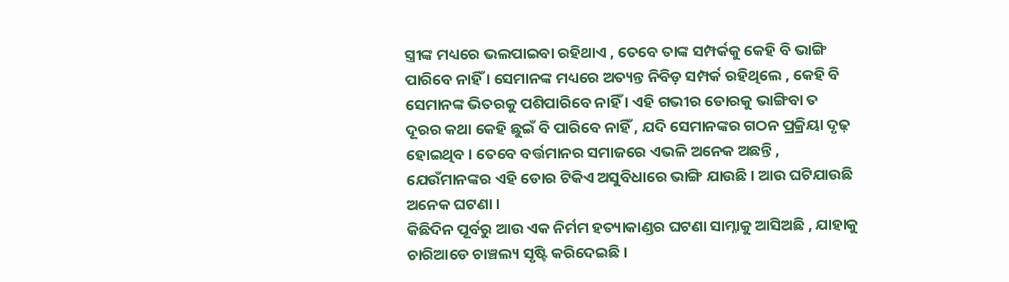ସ୍ତ୍ରୀଙ୍କ ମଧ୍ୟରେ ଭଲପାଇବା ରହିଥାଏ , ତେବେ ତାଙ୍କ ସମ୍ପର୍କକୁ କେହି ବି ଭାଙ୍ଗି ପାରିବେ ନାହିଁ । ସେମାନଙ୍କ ମଧ୍ୟରେ ଅତ୍ୟନ୍ତ ନିବିଡ଼ ସମ୍ପର୍କ ରହିଥିଲେ , କେହି ବି ସେମାନଙ୍କ ଭିତରକୁ ପଶିପାରିବେ ନାହିଁ । ଏହି ଗଭୀର ଡୋରକୁ ଭାଙ୍ଗିବା ତ ଦୂରର କଥା କେହି ଛୁଇଁ ବି ପାରିବେ ନାହିଁ , ଯଦି ସେମାନଙ୍କର ଗଠନ ପ୍ରକ୍ରିୟା ଦୃଢ଼ ହୋଇଥିବ । ତେବେ ବର୍ତ୍ତମାନର ସମାଜରେ ଏଭଳି ଅନେକ ଅଛନ୍ତି , ଯେଉଁମାନଙ୍କର ଏହି ଡୋର ଟିକିଏ ଅସୁବିଧାରେ ଭାଙ୍ଗି ଯାଉଛି । ଆଉ ଘଟିଯାଉଛି ଅନେକ ଘଟଣା ।
କିଛିଦିନ ପୂର୍ବରୁ ଆଉ ଏକ ନିର୍ମମ ହତ୍ୟାକାଣ୍ଡର ଘଟଣା ସାମ୍ନାକୁ ଆସିଅଛି , ଯାହାକୁ ଚାରିଆଡେ ଚାଞ୍ଚଲ୍ୟ ସୃଷ୍ଟି କରିଦେଇଛି ।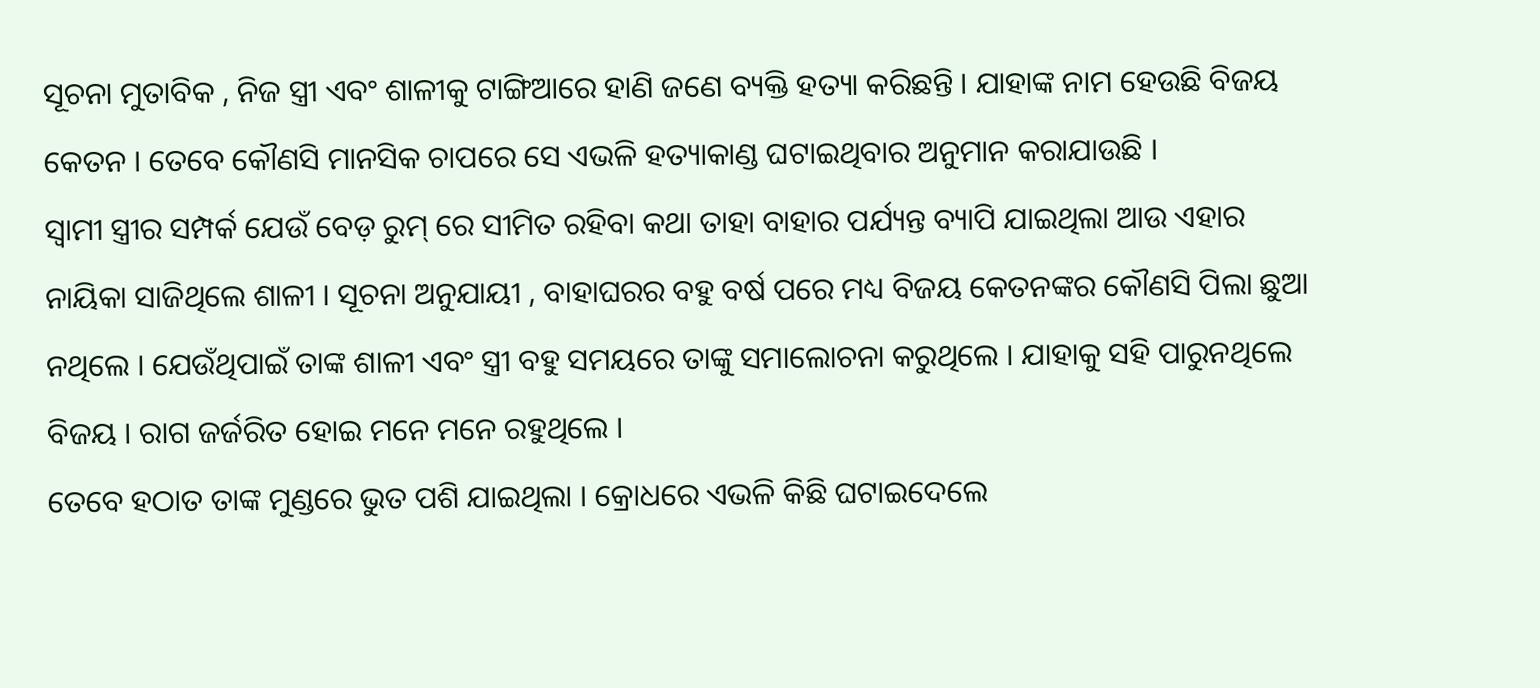ସୂଚନା ମୁତାବିକ , ନିଜ ସ୍ତ୍ରୀ ଏବଂ ଶାଳୀକୁ ଟାଙ୍ଗିଆରେ ହାଣି ଜଣେ ବ୍ୟକ୍ତି ହତ୍ୟା କରିଛନ୍ତି । ଯାହାଙ୍କ ନାମ ହେଉଛି ବିଜୟ କେତନ । ତେବେ କୌଣସି ମାନସିକ ଚାପରେ ସେ ଏଭଳି ହତ୍ୟାକାଣ୍ଡ ଘଟାଇଥିବାର ଅନୁମାନ କରାଯାଉଛି ।
ସ୍ୱାମୀ ସ୍ତ୍ରୀର ସମ୍ପର୍କ ଯେଉଁ ବେଡ଼ ରୁମ୍ ରେ ସୀମିତ ରହିବା କଥା ତାହା ବାହାର ପର୍ଯ୍ୟନ୍ତ ବ୍ୟାପି ଯାଇଥିଲା ଆଉ ଏହାର ନାୟିକା ସାଜିଥିଲେ ଶାଳୀ । ସୂଚନା ଅନୁଯାୟୀ , ବାହାଘରର ବହୁ ବର୍ଷ ପରେ ମଧ୍ୟ ବିଜୟ କେତନଙ୍କର କୌଣସି ପିଲା ଛୁଆ ନଥିଲେ । ଯେଉଁଥିପାଇଁ ତାଙ୍କ ଶାଳୀ ଏବଂ ସ୍ତ୍ରୀ ବହୁ ସମୟରେ ତାଙ୍କୁ ସମାଲୋଚନା କରୁଥିଲେ । ଯାହାକୁ ସହି ପାରୁନଥିଲେ ବିଜୟ । ରାଗ ଜର୍ଜରିତ ହୋଇ ମନେ ମନେ ରହୁଥିଲେ ।
ତେବେ ହଠାତ ତାଙ୍କ ମୁଣ୍ଡରେ ଭୁତ ପଶି ଯାଇଥିଲା । କ୍ରୋଧରେ ଏଭଳି କିଛି ଘଟାଇଦେଲେ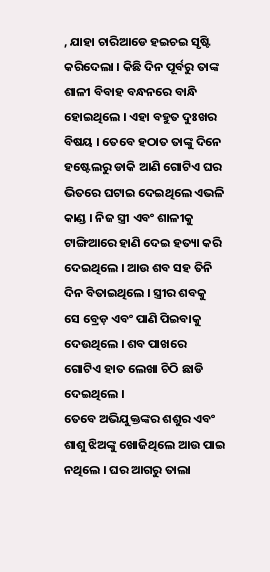, ଯାହା ଚାରିଆଡେ ହଇଚଇ ସୃଷ୍ଟି କରିଦେଲା । କିଛି ଦିନ ପୂର୍ବରୁ ତାଙ୍କ ଶାଳୀ ବିବାହ ବନ୍ଧନରେ ବାନ୍ଧି ହୋଇଥିଲେ । ଏହା ବହୁତ ଦୁଃଖର ବିଷୟ । ତେବେ ହଠାତ ତାଙ୍କୁ ଦିନେ ହଷ୍ଟେଲରୁ ଡାକି ଆଣି ଗୋଟିଏ ଘର ଭିତରେ ଘଟାଇ ଦେଇଥିଲେ ଏଭଳି କାଣ୍ଡ । ନିଜ ସ୍ତ୍ରୀ ଏବଂ ଶାଳୀକୁ ଟାଙ୍ଗିଆରେ ହାଣି ଦେଇ ହତ୍ୟା କରି ଦେଇଥିଲେ । ଆଉ ଶବ ସହ ତିନି ଦିନ ବିତାଇଥିଲେ । ସ୍ତ୍ରୀର ଶବକୁ ସେ ବ୍ରେଡ଼ ଏବଂ ପାଣି ପିଇବାକୁ ଦେଉଥିଲେ । ଶବ ପାଖରେ ଗୋଟିଏ ହାତ ଲେଖା ଚିଠି ଛାଡି ଦେଇଥିଲେ ।
ତେବେ ଅଭିଯୁକ୍ତଙ୍କର ଶଶୁର ଏବଂ ଶାଶୁ ଝିଅଙ୍କୁ ଖୋଜିଥିଲେ ଆଉ ପାଇ ନଥିଲେ । ଘର ଆଗରୁ ତାଲା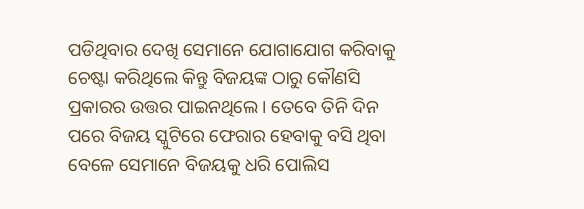ପଡିଥିବାର ଦେଖି ସେମାନେ ଯୋଗାଯୋଗ କରିବାକୁ ଚେଷ୍ଟା କରିଥିଲେ କିନ୍ତୁ ବିଜୟଙ୍କ ଠାରୁ କୌଣସି ପ୍ରକାରର ଉତ୍ତର ପାଇନଥିଲେ । ତେବେ ତିନି ଦିନ ପରେ ବିଜୟ ସ୍କୁଟିରେ ଫେରାର ହେବାକୁ ବସି ଥିବା ବେଳେ ସେମାନେ ବିଜୟକୁ ଧରି ପୋଲିସ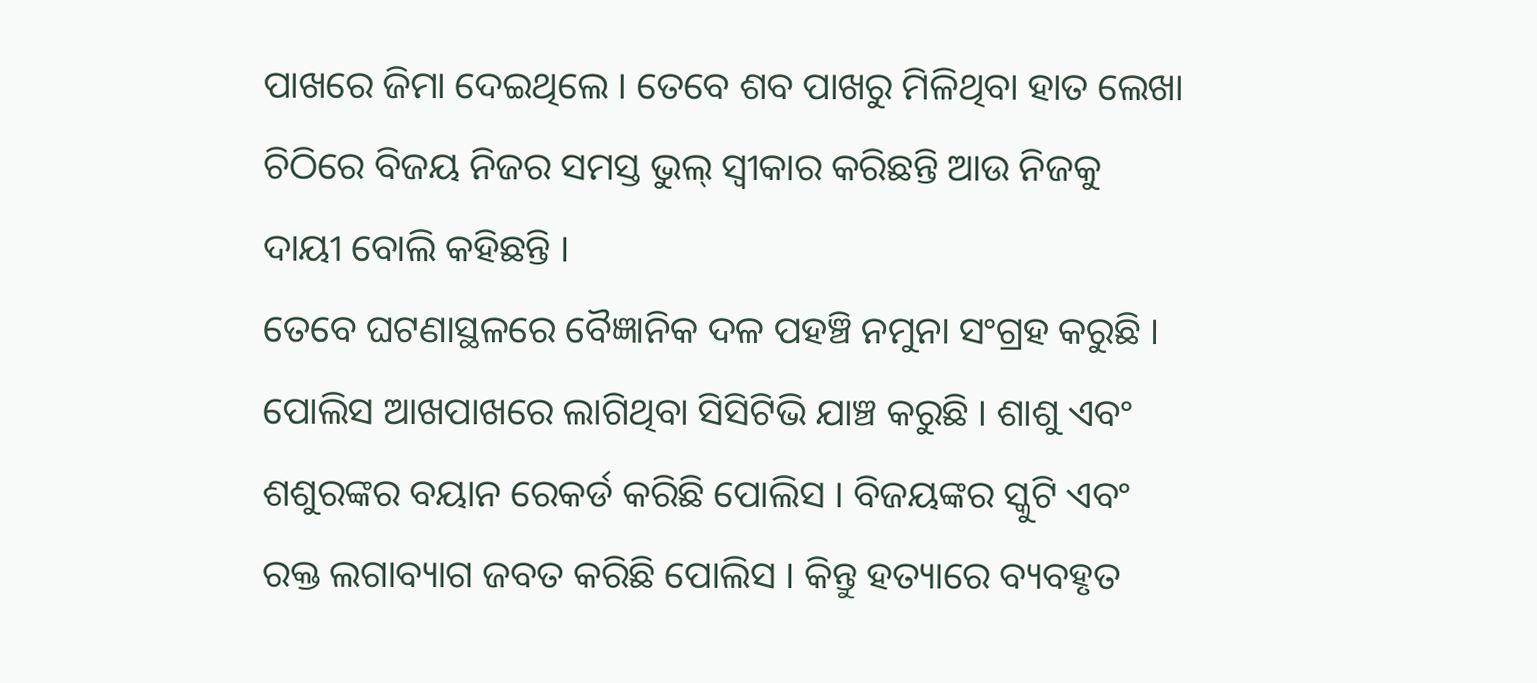ପାଖରେ ଜିମା ଦେଇଥିଲେ । ତେବେ ଶବ ପାଖରୁ ମିଳିଥିବା ହାତ ଲେଖା ଚିଠିରେ ବିଜୟ ନିଜର ସମସ୍ତ ଭୁଲ୍ ସ୍ୱୀକାର କରିଛନ୍ତି ଆଉ ନିଜକୁ ଦାୟୀ ବୋଲି କହିଛନ୍ତି ।
ତେବେ ଘଟଣାସ୍ଥଳରେ ବୈଜ୍ଞାନିକ ଦଳ ପହଞ୍ଚି ନମୁନା ସଂଗ୍ରହ କରୁଛି । ପୋଲିସ ଆଖପାଖରେ ଲାଗିଥିବା ସିସିଟିଭି ଯାଞ୍ଚ କରୁଛି । ଶାଶୁ ଏବଂ ଶଶୁରଙ୍କର ବୟାନ ରେକର୍ଡ କରିଛି ପୋଲିସ । ବିଜୟଙ୍କର ସ୍କୁଟି ଏବଂ ରକ୍ତ ଲଗାବ୍ୟାଗ ଜବତ କରିଛି ପୋଲିସ । କିନ୍ତୁ ହତ୍ୟାରେ ବ୍ୟବହୃତ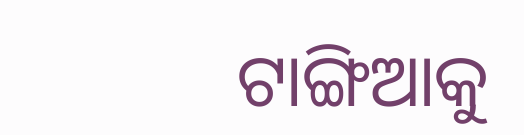ଟାଙ୍ଗିଆକୁ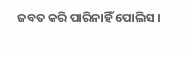ଜବତ କରି ପାରିନାହିଁ ପୋଲିସ ।